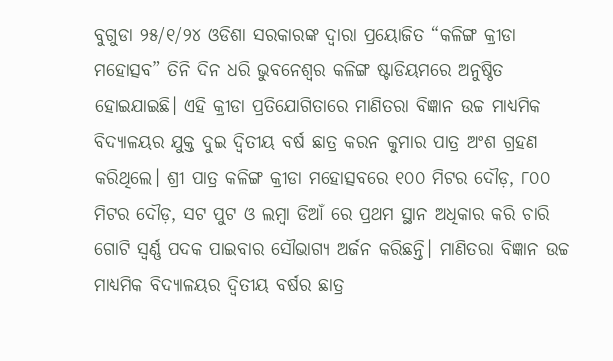ବୁଗୁଡା ୨୫/୧/୨୪ ଓଡିଶା ସରକାରଙ୍କ ଦ୍ୱାରା ପ୍ରୟୋଜିତ “କଳିଙ୍ଗ କ୍ରୀଡା ମହୋତ୍ସବ” ତିନି ଦିନ ଧରି ଭୁବନେଶ୍ୱର କଳିଙ୍ଗ ଷ୍ଟାଡିୟମରେ ଅନୁଷ୍ଠିତ ହୋଇଯାଇଛି। ଏହି କ୍ରୀଡା ପ୍ରତିଯୋଗିତାରେ ମାଣିତରା ବିଜ୍ଞାନ ଉଚ୍ଚ ମାଧ୍ୟମିକ ବିଦ୍ୟାଳୟର ଯୁକ୍ତ ଦୁଇ ଦ୍ଵିତୀୟ ବର୍ଷ ଛାତ୍ର କରନ କୁମାର ପାତ୍ର ଅଂଶ ଗ୍ରହଣ କରିଥିଲେ। ଶ୍ରୀ ପାତ୍ର କଳିଙ୍ଗ କ୍ରୀଡା ମହୋତ୍ସବରେ ୧୦୦ ମିଟର ଦୌଡ଼, ୮୦୦ ମିଟର ଦୌଡ଼, ସଟ ପୁଟ ଓ ଲମ୍ବା ଡିଆଁ ରେ ପ୍ରଥମ ସ୍ଥାନ ଅଧିକାର କରି ଚାରି ଗୋଟି ସ୍ବର୍ଣ୍ଣ ପଦକ ପାଇବାର ସୌଭାଗ୍ୟ ଅର୍ଜନ କରିଛନ୍ତି। ମାଣିତରା ବିଜ୍ଞାନ ଉଚ୍ଚ ମାଧ୍ୟମିକ ବିଦ୍ୟାଳୟର ଦ୍ଵିତୀୟ ବର୍ଷର ଛାତ୍ର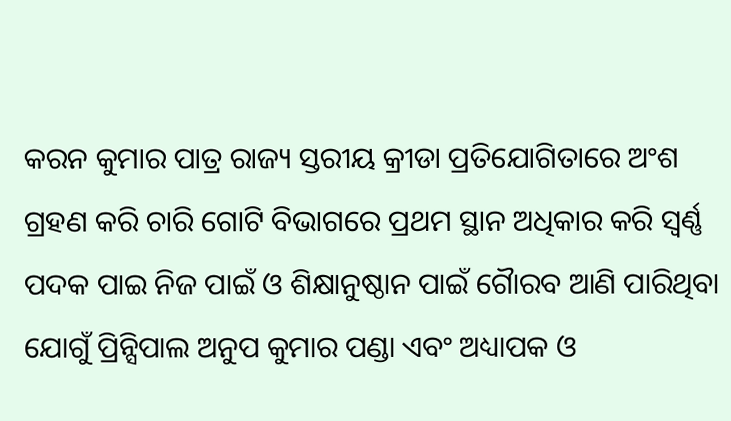କରନ କୁମାର ପାତ୍ର ରାଜ୍ୟ ସ୍ତରୀୟ କ୍ରୀଡା ପ୍ରତିଯୋଗିତାରେ ଅଂଶ ଗ୍ରହଣ କରି ଚାରି ଗୋଟି ବିଭାଗରେ ପ୍ରଥମ ସ୍ଥାନ ଅଧିକାର କରି ସ୍ୱର୍ଣ୍ଣ ପଦକ ପାଇ ନିଜ ପାଇଁ ଓ ଶିକ୍ଷାନୁଷ୍ଠାନ ପାଇଁ ଗୋୖରବ ଆଣି ପାରିଥିବା ଯୋଗୁଁ ପ୍ରିନ୍ସିପାଲ ଅନୁପ କୁମାର ପଣ୍ଡା ଏବଂ ଅଧ୍ୟାପକ ଓ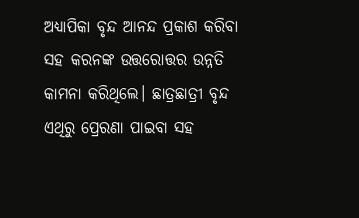ଅଧ୍ୟାପିକା ବୃନ୍ଦ ଆନନ୍ଦ ପ୍ରକାଶ କରିବା ସହ କରନଙ୍କ ଉତ୍ତରୋତ୍ତର ଉନ୍ନତି କାମନା କରିଥିଲେ। ଛାତ୍ରଛାତ୍ରୀ ବୃନ୍ଦ ଏଥିରୁ ପ୍ରେରଣା ପାଇବା ସହ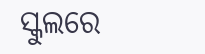ସ୍କୁଲରେ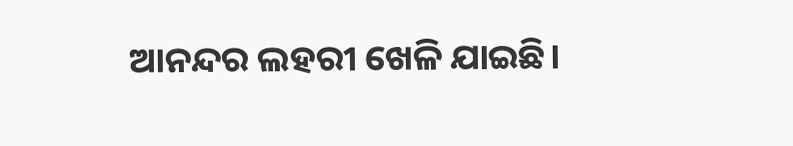ଆନନ୍ଦର ଲହରୀ ଖେଳି ଯାଇଛି।